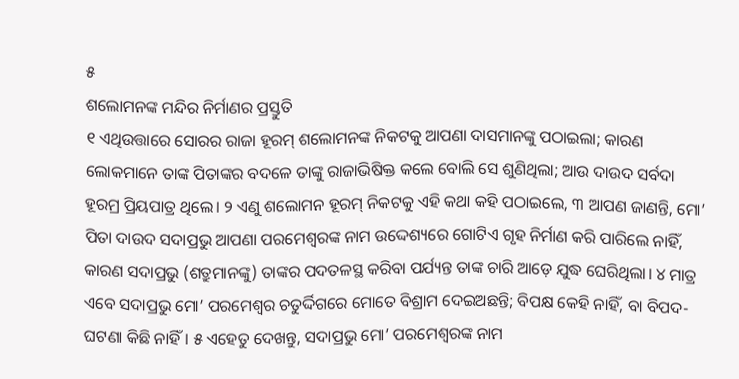୫
ଶଲୋମନଙ୍କ ମନ୍ଦିର ନିର୍ମାଣର ପ୍ରସ୍ତୁତି
୧ ଏଥିଉତ୍ତାରେ ସୋରର ରାଜା ହୂରମ୍ ଶଲୋମନଙ୍କ ନିକଟକୁ ଆପଣା ଦାସମାନଙ୍କୁ ପଠାଇଲା; କାରଣ ଲୋକମାନେ ତାଙ୍କ ପିତାଙ୍କର ବଦଳେ ତାଙ୍କୁ ରାଜାଭିଷିକ୍ତ କଲେ ବୋଲି ସେ ଶୁଣିଥିଲା; ଆଉ ଦାଉଦ ସର୍ବଦା ହୂରମ୍ର ପ୍ରିୟପାତ୍ର ଥିଲେ। ୨ ଏଣୁ ଶଲୋମନ ହୂରମ୍ ନିକଟକୁ ଏହି କଥା କହି ପଠାଇଲେ, ୩ ଆପଣ ଜାଣନ୍ତି, ମୋ’ ପିତା ଦାଉଦ ସଦାପ୍ରଭୁ ଆପଣା ପରମେଶ୍ୱରଙ୍କ ନାମ ଉଦ୍ଦେଶ୍ୟରେ ଗୋଟିଏ ଗୃହ ନିର୍ମାଣ କରି ପାରିଲେ ନାହିଁ, କାରଣ ସଦାପ୍ରଭୁ (ଶତ୍ରୁମାନଙ୍କୁ) ତାଙ୍କର ପଦତଳସ୍ଥ କରିବା ପର୍ଯ୍ୟନ୍ତ ତାଙ୍କ ଚାରି ଆଡ଼େ ଯୁଦ୍ଧ ଘେରିଥିଲା। ୪ ମାତ୍ର ଏବେ ସଦାପ୍ରଭୁ ମୋ’ ପରମେଶ୍ୱର ଚତୁର୍ଦ୍ଦିଗରେ ମୋତେ ବିଶ୍ରାମ ଦେଇଅଛନ୍ତି; ବିପକ୍ଷ କେହି ନାହିଁ, ବା ବିପଦ-ଘଟଣା କିଛି ନାହିଁ। ୫ ଏହେତୁ ଦେଖନ୍ତୁ, ସଦାପ୍ରଭୁ ମୋ’ ପରମେଶ୍ୱରଙ୍କ ନାମ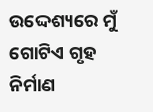ଉଦ୍ଦେଶ୍ୟରେ ମୁଁ ଗୋଟିଏ ଗୃହ ନିର୍ମାଣ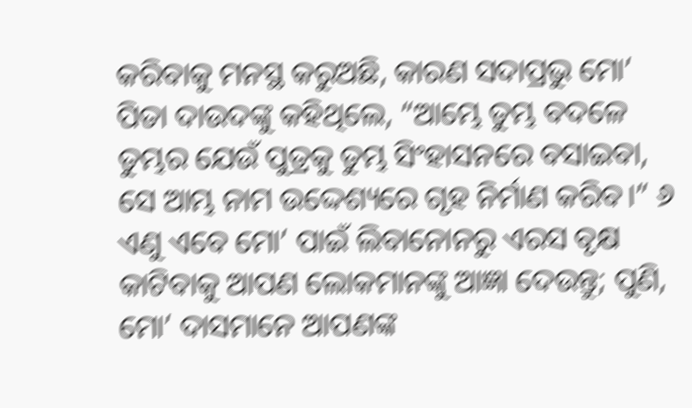କରିବାକୁ ମନସ୍ଥ କରୁଅଛି, କାରଣ ସଦାପ୍ରଭୁ ମୋ’ ପିତା ଦାଉଦଙ୍କୁ କହିଥିଲେ, “ଆମ୍ଭେ ତୁମ୍ଭ ବଦଳେ ତୁମ୍ଭର ଯେଉଁ ପୁତ୍ରକୁ ତୁମ୍ଭ ସିଂହାସନରେ ବସାଇବା, ସେ ଆମ୍ଭ ନାମ ଉଦ୍ଦେଶ୍ୟରେ ଗୃହ ନିର୍ମାଣ କରିବ।” ୬ ଏଣୁ ଏବେ ମୋ’ ପାଇଁ ଲିବାନୋନରୁ ଏରସ ବୃକ୍ଷ କାଟିବାକୁ ଆପଣ ଲୋକମାନଙ୍କୁ ଆଜ୍ଞା ଦେଉନ୍ତୁ; ପୁଣି, ମୋ’ ଦାସମାନେ ଆପଣଙ୍କ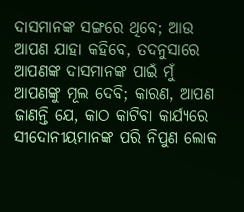ଦାସମାନଙ୍କ ସଙ୍ଗରେ ଥିବେ; ଆଉ ଆପଣ ଯାହା କହିବେ, ତଦନୁସାରେ ଆପଣଙ୍କ ଦାସମାନଙ୍କ ପାଇଁ ମୁଁ ଆପଣଙ୍କୁ ମୂଲ ଦେବି; କାରଣ, ଆପଣ ଜାଣନ୍ତି ଯେ, କାଠ କାଟିବା କାର୍ଯ୍ୟରେ ସୀଦୋନୀୟମାନଙ୍କ ପରି ନିପୁଣ ଲୋକ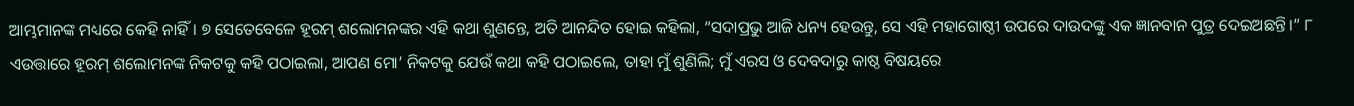ଆମ୍ଭମାନଙ୍କ ମଧ୍ୟରେ କେହି ନାହିଁ। ୭ ସେତେବେଳେ ହୂରମ୍ ଶଲୋମନଙ୍କର ଏହି କଥା ଶୁଣନ୍ତେ, ଅତି ଆନନ୍ଦିତ ହୋଇ କହିଲା, “ସଦାପ୍ରଭୁ ଆଜି ଧନ୍ୟ ହେଉନ୍ତୁ, ସେ ଏହି ମହାଗୋଷ୍ଠୀ ଉପରେ ଦାଉଦଙ୍କୁ ଏକ ଜ୍ଞାନବାନ ପୁତ୍ର ଦେଇଅଛନ୍ତି।” ୮ ଏଉତ୍ତାରେ ହୂରମ୍ ଶଲୋମନଙ୍କ ନିକଟକୁ କହି ପଠାଇଲା, ଆପଣ ମୋ’ ନିକଟକୁ ଯେଉଁ କଥା କହି ପଠାଇଲେ, ତାହା ମୁଁ ଶୁଣିଲି; ମୁଁ ଏରସ ଓ ଦେବଦାରୁ କାଷ୍ଠ ବିଷୟରେ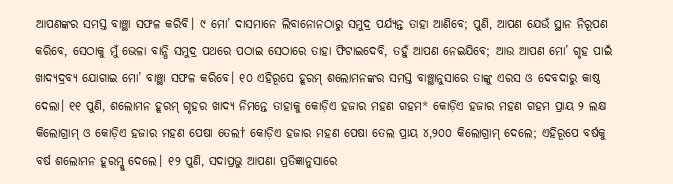ଆପଣଙ୍କର ସମସ୍ତ ବାଞ୍ଛା ସଫଳ କରିବି। ୯ ମୋ’ ଦାସମାନେ ଲିବାନୋନଠାରୁ ସମୁଦ୍ର ପର୍ଯ୍ୟନ୍ତ ତାହା ଆଣିବେ; ପୁଣି, ଆପଣ ଯେଉଁ ସ୍ଥାନ ନିରୂପଣ କରିବେ, ସେଠାକୁ ମୁଁ ଭେଳା ବାନ୍ଧି ସମୁଦ୍ର ପଥରେ ପଠାଇ ସେଠାରେ ତାହା ଫିଟାଇଦେବି, ତହୁଁ ଆପଣ ନେଇଯିବେ; ଆଉ ଆପଣ ମୋ’ ଗୃହ ପାଇଁ ଖାଦ୍ୟଦ୍ରବ୍ୟ ଯୋଗାଇ ମୋ’ ବାଞ୍ଛା ସଫଳ କରିବେ। ୧୦ ଏହିରୂପେ ହୂରମ୍ ଶଲୋମନଙ୍କର ସମସ୍ତ ବାଞ୍ଛାନୁସାରେ ତାଙ୍କୁ ଏରସ ଓ ଦେବଦାରୁ କାଷ୍ଠ ଦେଲା। ୧୧ ପୁଣି, ଶଲୋମନ ହୂରମ୍ ଗୃହର ଖାଦ୍ୟ ନିମନ୍ତେ ତାହାକୁ କୋଡ଼ିଏ ହଜାର ମହଣ ଗହମ* କୋଡ଼ିଏ ହଜାର ମହଣ ଗହମ ପ୍ରାୟ ୨ ଲକ୍ଷ କିଲୋଗ୍ରାମ୍ ଓ କୋଡ଼ିଏ ହଜାର ମହଣ ପେଷା ତେଲ† କୋଡ଼ିଏ ହଜାର ମହଣ ପେଷା ତେଲ ପ୍ରାୟ ୪,୨୦୦ କିଲୋଗ୍ରାମ୍ ଦେଲେ; ଏହିରୂପେ ବର୍ଷକୁ ବର୍ଷ ଶଲୋମନ ହୂରମ୍କୁ ଦେଲେ। ୧୨ ପୁଣି, ସଦାପ୍ରଭୁ ଆପଣା ପ୍ରତିଜ୍ଞାନୁସାରେ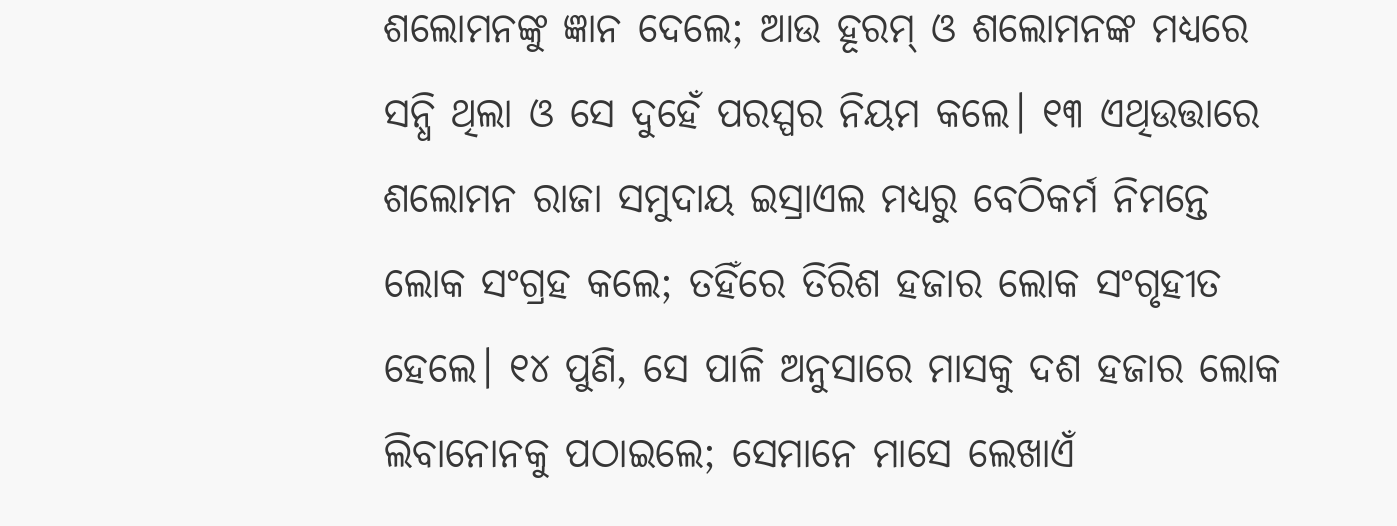ଶଲୋମନଙ୍କୁ ଜ୍ଞାନ ଦେଲେ; ଆଉ ହୂରମ୍ ଓ ଶଲୋମନଙ୍କ ମଧ୍ୟରେ ସନ୍ଧି ଥିଲା ଓ ସେ ଦୁହେଁ ପରସ୍ପର ନିୟମ କଲେ। ୧୩ ଏଥିଉତ୍ତାରେ ଶଲୋମନ ରାଜା ସମୁଦାୟ ଇସ୍ରାଏଲ ମଧ୍ୟରୁ ବେଠିକର୍ମ ନିମନ୍ତେ ଲୋକ ସଂଗ୍ରହ କଲେ; ତହିଁରେ ତିରିଶ ହଜାର ଲୋକ ସଂଗୃହୀତ ହେଲେ। ୧୪ ପୁଣି, ସେ ପାଳି ଅନୁସାରେ ମାସକୁ ଦଶ ହଜାର ଲୋକ ଲିବାନୋନକୁ ପଠାଇଲେ; ସେମାନେ ମାସେ ଲେଖାଏଁ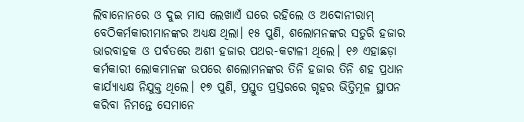ଲିବାନୋନରେ ଓ ଦୁଇ ମାସ ଲେଖାଏଁ ଘରେ ରହିଲେ ଓ ଅଦୋନୀରାମ୍ ବେଠିକର୍ମକାରୀମାନଙ୍କର ଅଧ୍ୟକ୍ଷ ଥିଲା। ୧୫ ପୁଣି, ଶଲୋମନଙ୍କର ସତୁରି ହଜାର ଭାରବାହକ ଓ ପର୍ବତରେ ଅଶୀ ହଜାର ପଥର-କଟାଳୀ ଥିଲେ। ୧୬ ଏହାଛଡ଼ା କର୍ମକାରୀ ଲୋକମାନଙ୍କ ଉପରେ ଶଲୋମନଙ୍କର ତିନି ହଜାର ତିନି ଶହ ପ୍ରଧାନ କାର୍ଯ୍ୟାଧ୍ୟକ୍ଷ ନିଯୁକ୍ତ ଥିଲେ। ୧୭ ପୁଣି, ପ୍ରସ୍ତୁତ ପ୍ରସ୍ତରରେ ଗୃହର ଭିତ୍ତିମୂଳ ସ୍ଥାପନ କରିବା ନିମନ୍ତେ ସେମାନେ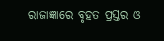ରାଜାଜ୍ଞାରେ ବୃହତ ପ୍ରସ୍ତର ଓ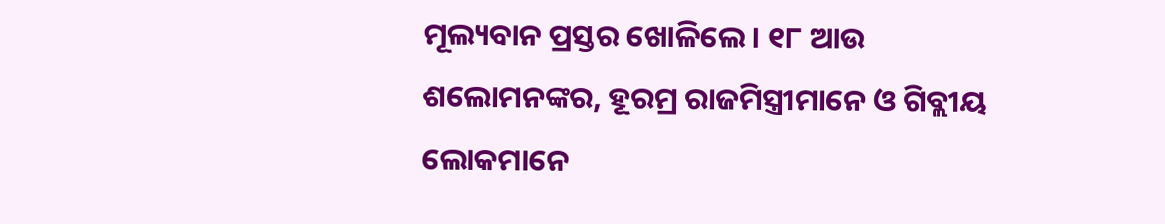ମୂଲ୍ୟବାନ ପ୍ରସ୍ତର ଖୋଳିଲେ। ୧୮ ଆଉ ଶଲୋମନଙ୍କର, ହୂରମ୍ର ରାଜମିସ୍ତ୍ରୀମାନେ ଓ ଗିବ୍ଲୀୟ ଲୋକମାନେ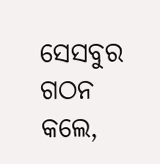ସେସବୁର ଗଠନ କଲେ,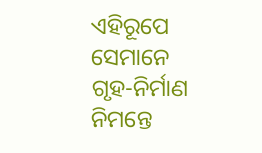ଏହିରୂପେ ସେମାନେ ଗୃହ-ନିର୍ମାଣ ନିମନ୍ତେ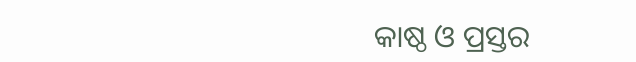କାଷ୍ଠ ଓ ପ୍ରସ୍ତର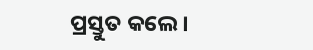ପ୍ରସ୍ତୁତ କଲେ।